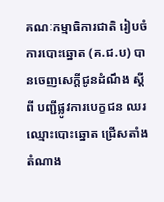គណៈកម្មាធិការជាតិ រៀបចំការបោះឆ្នោត (គ.ជ.ប) បានចេញសេក្តីជូនដំណឹង ស្តីពី បញ្ជីផ្លូវការបេក្ខជន ឈរឈ្មោះបោះឆ្នោត ជ្រើសតាំងតំណាង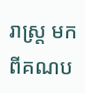រាស្ត្រ មកពីគណប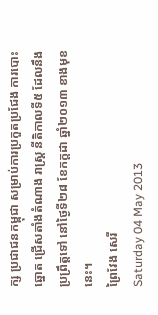ក្ស ប្រជាជនកម្ពុជា សម្រាប់ការប្រកួតប្រជែង ការបោះឆ្នោត ជ្រើសតាំងតំណាង រាស្រ្ត នីតិកាលទី៥ ដែលនឹងប្រព្រឹត្តទៅ នៅថ្ងៃទី២៨ ខែកក្តដា ឆ្នាំ២០១៣ ខាងមុខនេះ។
ព្រៃវែង សេរី
Saturday 04 May 2013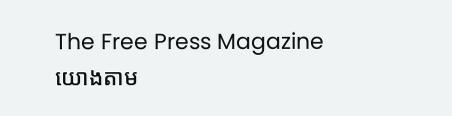The Free Press Magazine
យោងតាម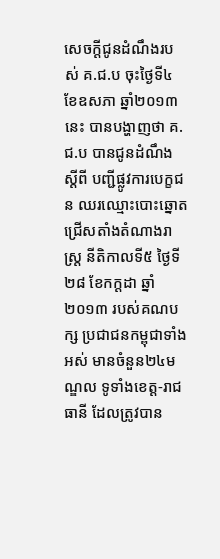សេចក្តីជូនដំណឹងរបស់ គ.ជ.ប ចុះថ្ងៃទី៤ ខែឧសភា ឆ្នាំ២០១៣នេះ បានបង្ហាញថា គ.ជ.ប បានជូនដំណឹង ស្តីពី បញ្ជីផ្លូវការបេក្ខជន ឈរឈ្មោះបោះឆ្នោត ជ្រើសតាំងតំណាងរាស្រ្ត នីតិកាលទី៥ ថ្ងៃទី២៨ ខែកក្តដា ឆ្នាំ២០១៣ របស់គណបក្ស ប្រជាជនកម្ពុជាទាំងអស់ មានចំនួន២៤មណ្ឌល ទូទាំងខេត្ត-រាជធានី ដែលត្រូវបាន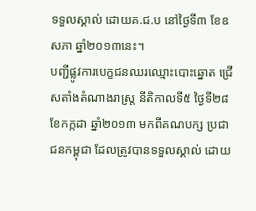ទទួលស្គាល់ ដោយគ.ជ.ប នៅថ្ងៃទី៣ ខែឧសភា ឆ្នាំ២០១៣នេះ។
បញ្ជីផ្លូវការបេក្ខជនឈរឈ្មោះបោះឆ្នោត ជ្រើសតាំងតំណាងរាស្ត្រ នីតិកាលទី៥ ថ្ងៃទី២៨ ខែកក្កដា ឆ្នាំ២០១៣ មកពីគណបក្ស ប្រជាជនកម្ពុជា ដែលត្រូវបានទទួលស្គាល់ ដោយ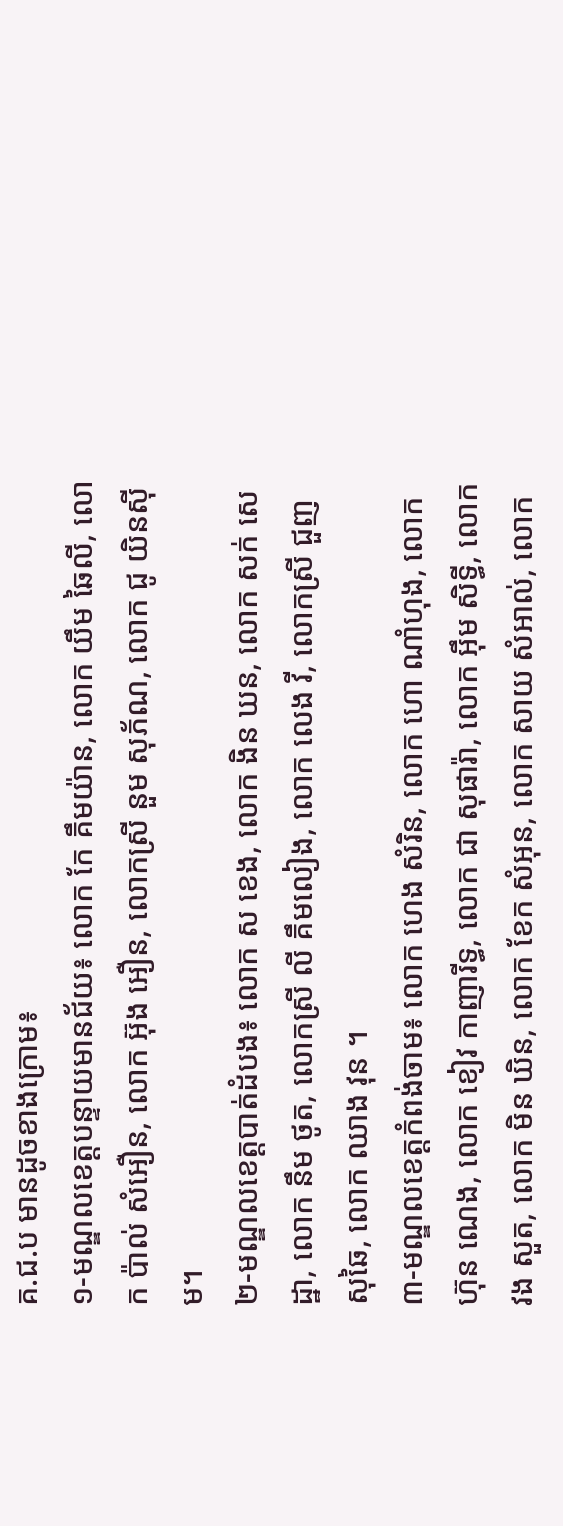គ.ជ.ប មានដូចខាងក្រោម៖
១-មណ្ឌលខេត្តបន្ទាយមានជ័យ៖ លោក កែ គឹមយ៉ាន, លោក យឹម ឆៃលី, លោក ប៉ាល់ សំអឿន, លោក អ៊ុង អឿន, លោកស្រី នួម សុភ័ណ, លោក ជូ យិនស៊ីម។
២-មណ្ឌលខេត្តបាត់ដំបង៖ លោក ស ខេង, លោក ងិន ឃន, លោក សក់ សេដ្ឋា, លោក នឹម ថូត, លោកស្រី លី គឹមលៀង, លោក លេង វី, លោកស្រី ជួញ សុឆៃ, លោក ឈាង វុន ។
៣-មណ្ឌលខេត្តកំពង់ចាម៖ លោក ហេង សំរិន, លោក ហោ ណាំហុង, លោក ហ៊ុន ណេង, លោក ខៀវ កាញារីទ្ធ, លោក ជា សុផារ៉ា, លោក អ៊ឹម សិទ្ធី, លោក វង សួត, លោក មិន ឃិន, លោក ខែក សំអុន, លោក សាយ សំអាល់, លោក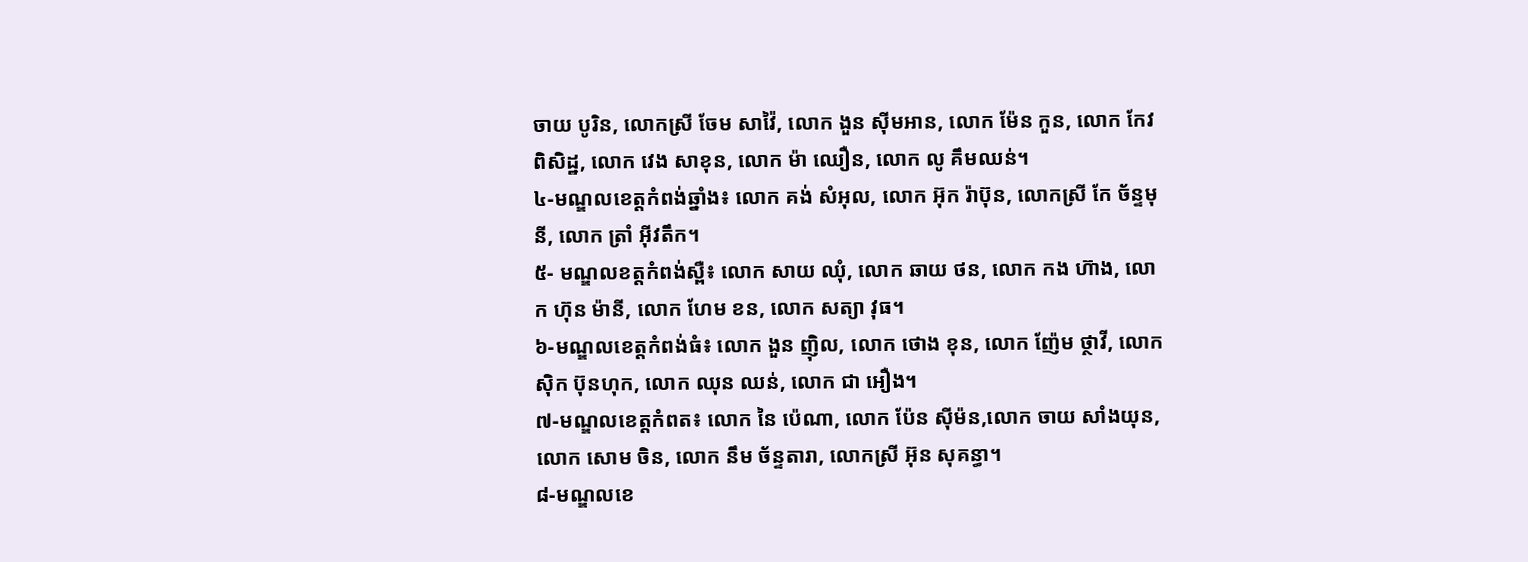ចាយ បូរិន, លោកស្រី ចែម សាវ៉ៃ, លោក ងួន ស៊ីមអាន, លោក ម៉ែន កួន, លោក កែវ ពិសិដ្ឋ, លោក វេង សាខុន, លោក ម៉ា ឈឿន, លោក លូ គឹមឈន់។
៤-មណ្ឌលខេត្តកំពង់ឆ្នាំង៖ លោក គង់ សំអុល, លោក អ៊ុក រ៉ាប៊ុន, លោកស្រី កែ ច័ន្ទមុនី, លោក ត្រាំ អ៊ីវតឹក។
៥- មណ្ឌលខត្តកំពង់ស្ពឺ៖ លោក សាយ ឈុំ, លោក ឆាយ ថន, លោក កង ហ៊ាង, លោក ហ៊ុន ម៉ានី, លោក ហែម ខន, លោក សត្យា វុធ។
៦-មណ្ឌលខេត្តកំពង់ធំ៖ លោក ងួន ញ៉ិល, លោក ថោង ខុន, លោក ញ៉ែម ថ្ថាវី, លោក ស៊ិក ប៊ុនហុក, លោក ឈុន ឈន់, លោក ជា អឿង។
៧-មណ្ឌលខេត្តកំពត៖ លោក នៃ ប៉េណា, លោក ប៉ែន ស៊ីម៉ន,លោក ចាយ សាំងយុន, លោក សោម ចិន, លោក នឹម ច័ន្ទតារា, លោកស្រី អ៊ុន សុគន្ធា។
៨-មណ្ឌលខេ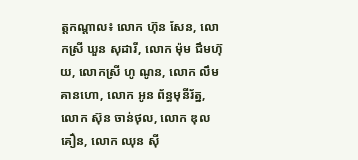ត្តកណ្តាល៖ លោក ហ៊ុន សែន, លោកស្រី ឃួន សុដារី, លោក ម៉ុម ជឹមហ៊ុយ, លោកស្រី ហូ ណូន, លោក លឹម គានហោ, លោក អូន ព័ន្ធមុនីរ័ត្ន, លោក ស៊ុន ចាន់ថុល, លោក ឌុល គឿន, លោក ឈុន ស៊ី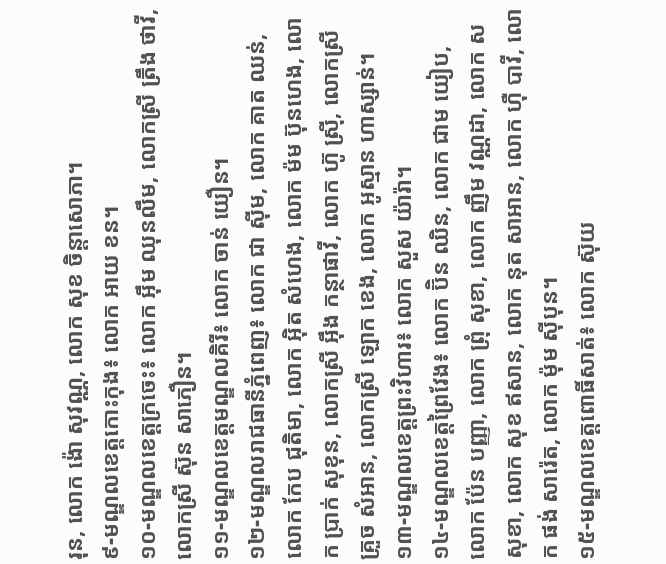រុន, លោក ង៉ោ សុវណ្ណ, លោក សុខ ចិន្តាសោភា។
៩-មណ្ឌលខេត្តកោះកុង៖ លោក អាយ ខន។
១០-មណ្ឌលខេត្តក្រចេះ៖ លោក អ៊ឹម ឈុនលឹម, លោកស្រី ត្រឹង ថាវី, លោកស្រី ស៊ុន សាភឿន។
១១-មណ្ឌលខេត្តមណ្ឌលគិរី៖ លោក ចាន់ យឿន។
១២-មណ្ឌលរាជធានីភ្នំពេញ៖ លោក ជា ស៊ីម, លោក គាត ឈន់, លោក កែប ជុតិមា, លោក អ៊ិត សំហេង, លោក ម៉ម ប៊ុនហេង, លោក ប្រាក់ សុខុន, លោកស្រី អ៊ឹង កន្ថាផាវី, លោក ហ៊ូ ស្រ៊ី, លោកស្រី គ្រួច សំអាន, លោកស្រី ឡោក ខេង, លោក អូស្មាន ហាស្សាន់។
១៣-មណ្ឌលខេត្តព្រះវិហារ៖ លោក សួស យ៉ារ៉ា។
១៤-មណ្ឌលខេត្តព្រៃវែង៖ លោក ប៊ិន ឈិន, លោក ជាម យៀប, លោក ប៉ែន បញ្ញា, លោក ព្រុំ សុខា, លោក ញឹម វណ្ណដា, លោក ស សុខា, លោក សុខ ឥសាន, លោក នុត សាអាន, លោក ហ៊ឺ បាវី, លោក ផង់ សារ៉េត, លោក ម៉ុម ស៊ីបុន។
១៥-មណ្ឌលខេត្តពោធិ៍សាត់៖ លោក ស៊ុយ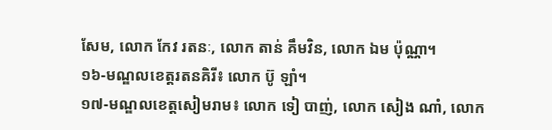សែម, លោក កែវ រតនៈ, លោក តាន់ គឹមវិន, លោក ឯម ប៉ុណ្ណា។
១៦-មណ្ឌលខេត្តរតនគិរី៖ លោក ប៊ូ ឡាំ។
១៧-មណ្ឌលខេត្តសៀមរាម៖ លោក ទៀ បាញ់, លោក សៀង ណាំ, លោក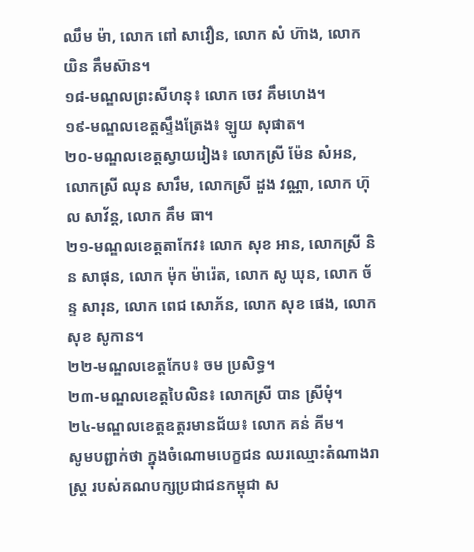ឈឹម ម៉ា, លោក ពៅ សាវឿន, លោក សំ ហ៊ាង, លោក យិន គឹមស៊ាន។
១៨-មណ្ឌលព្រះសីហនុ៖ លោក ចេវ គឹមហេង។
១៩-មណ្ឌលខេត្តស្ទឹងត្រែង៖ ឡូយ សុផាត។
២០-មណ្ឌលខេត្តស្វាយរៀង៖ លោកស្រី ម៉ែន សំអន, លោកស្រី ឈុន សារឹម, លោកស្រី ដួង វណ្ណា, លោក ហ៊ុល សាវ័ន្ត, លោក គឹម ធា។
២១-មណ្ឌលខេត្តតាកែវ៖ លោក សុខ អាន, លោកស្រី និន សាផុន, លោក ម៉ុក ម៉ារ៉េត, លោក សូ ឃុន, លោក ច័ន្ទ សារុន, លោក ពេជ សោភ័ន, លោក សុខ ផេង, លោក សុខ សូកាន។
២២-មណ្ឌលខេត្តកែប៖ ចម ប្រសិទ្ធ។
២៣-មណ្ឌលខេត្តបៃលិន៖ លោកស្រី បាន ស្រីមុំ។
២៤-មណ្ឌលខេត្តឧត្តរមានជ័យ៖ លោក គន់ គីម។
សូមបព្ជាក់ថា ក្នុងចំណោមបេក្ខជន ឈរឈ្មោះតំណាងរាស្រ្ត របស់គណបក្សប្រជាជនកម្ពុជា ស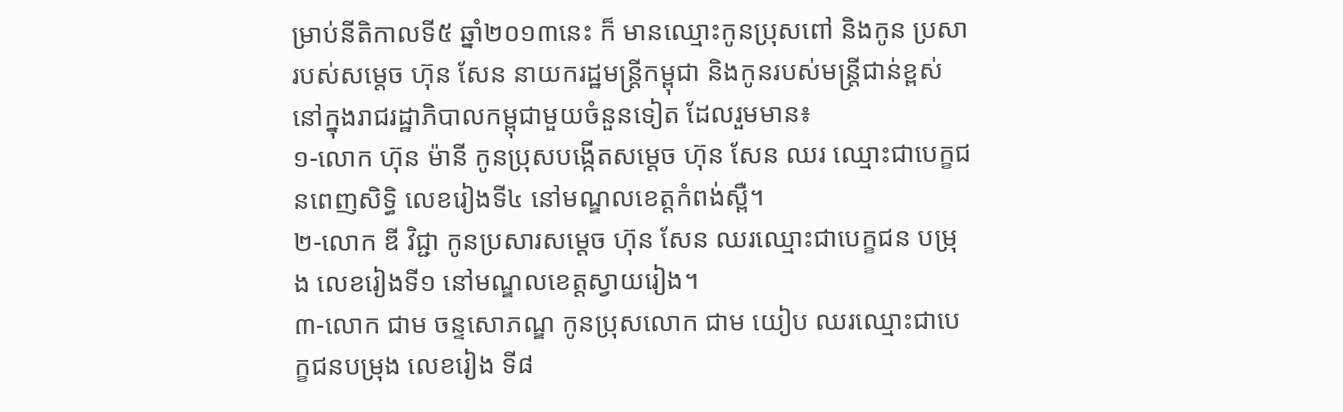ម្រាប់នីតិកាលទី៥ ឆ្នាំ២០១៣នេះ ក៏ មានឈ្មោះកូនប្រុសពៅ និងកូន ប្រសា របស់សម្តេច ហ៊ុន សែន នាយករដ្ឋមន្រ្តីកម្ពុជា និងកូនរបស់មន្រ្តីជាន់ខ្ពស់ នៅក្នុងរាជរដ្ឋាភិបាលកម្ពុជាមួយចំនួនទៀត ដែលរួមមាន៖
១-លោក ហ៊ុន ម៉ានី កូនប្រុសបង្កើតសម្តេច ហ៊ុន សែន ឈរ ឈ្មោះជាបេក្ខជនពេញសិទ្ធិ លេខរៀងទី៤ នៅមណ្ឌលខេត្តកំពង់ស្ពឺ។
២-លោក ឌី វិជ្ជា កូនប្រសារសម្តេច ហ៊ុន សែន ឈរឈ្មោះជាបេក្ខជន បម្រុង លេខរៀងទី១ នៅមណ្ឌលខេត្តស្វាយរៀង។
៣-លោក ជាម ចន្ទសោភណ្ឌ កូនប្រុសលោក ជាម យៀប ឈរឈ្មោះជាបេក្ខជនបម្រុង លេខរៀង ទី៨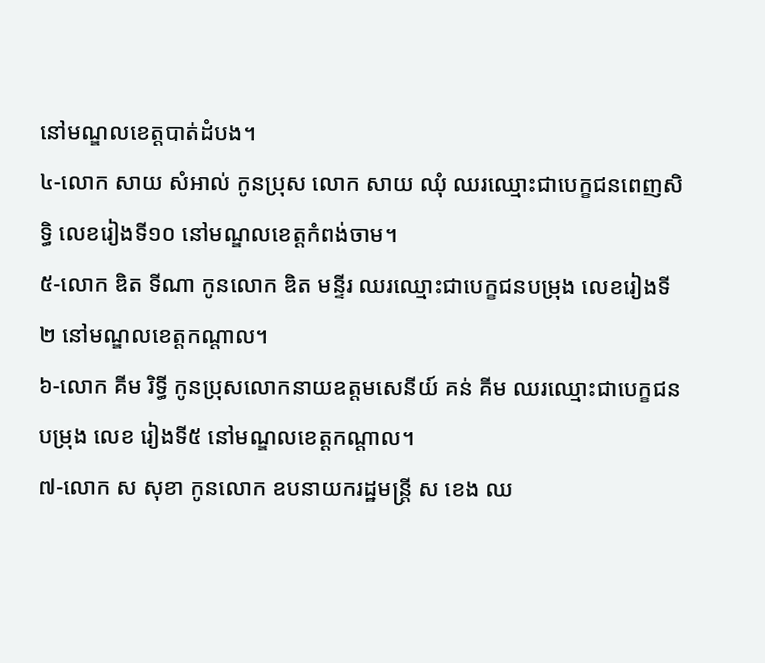នៅមណ្ឌលខេត្តបាត់ដំបង។
៤-លោក សាយ សំអាល់ កូនប្រុស លោក សាយ ឈុំ ឈរឈ្មោះជាបេក្ខជនពេញសិទ្ធិ លេខរៀងទី១០ នៅមណ្ឌលខេត្តកំពង់ចាម។
៥-លោក ឌិត ទីណា កូនលោក ឌិត មន្ទីរ ឈរឈ្មោះជាបេក្ខជនបម្រុង លេខរៀងទី២ នៅមណ្ឌលខេត្តកណ្តាល។
៦-លោក គីម រិទ្ធី កូនប្រុសលោកនាយឧត្តមសេនីយ៍ គន់ គីម ឈរឈ្មោះជាបេក្ខជនបម្រុង លេខ រៀងទី៥ នៅមណ្ឌលខេត្តកណ្តាល។
៧-លោក ស សុខា កូនលោក ឧបនាយករដ្ឋមន្ត្រី ស ខេង ឈ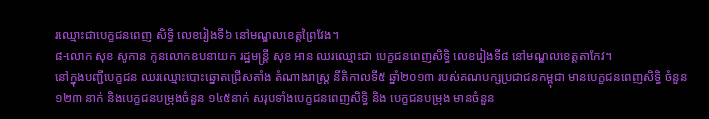រឈ្មោះជាបេក្ខជនពេញ សិទ្ធិ លេខរៀងទី៦ នៅមណ្ឌលខេត្តព្រៃវែង។
៨-លោក សុខ សូកាន កូនលោកឧបនាយក រដ្ឋមន្ត្រី សុខ អាន ឈរឈ្មោះជា បេក្ខជនពេញសិទ្ធិ លេខរៀងទី៨ នៅមណ្ឌលខេត្តតាកែវ។
នៅក្នុងបញ្ជីបេក្ខជន ឈរឈ្មោះបោះឆ្នោតជ្រើសតាំង តំណាងរាស្ត្រ នីតិកាលទី៥ ឆ្នាំ២០១៣ របស់គណបក្សប្រជាជនកម្ពុជា មានបេក្ខជនពេញសិទ្ធិ ចំនួន ១២៣ នាក់ និងបេក្ខជនបម្រុងចំនួន ១៤៥នាក់ សរុបទាំងបេក្ខជនពេញសិទ្ធិ និង បេក្ខជនបម្រុង មានចំនួន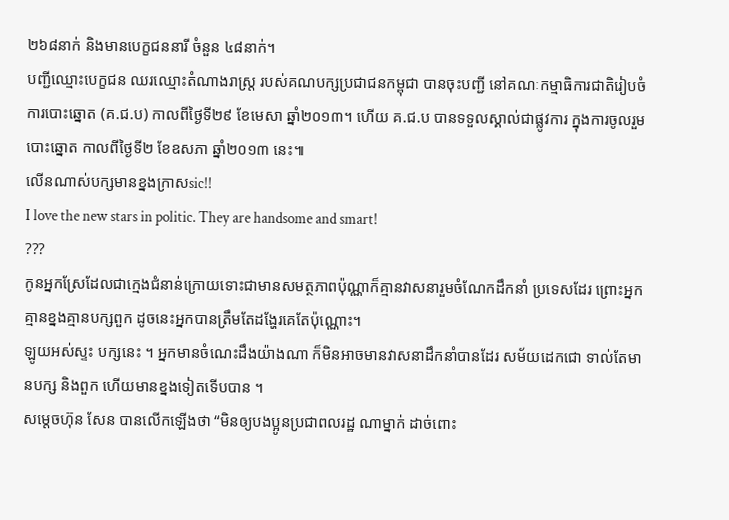២៦៨នាក់ និងមានបេក្ខជននារី ចំនួន ៤៨នាក់។
បញ្ជីឈ្មោះបេក្ខជន ឈរឈ្មោះតំណាងរាស្រ្ត របស់គណបក្សប្រជាជនកម្ពុជា បានចុះបញ្ជី នៅគណៈកម្មាធិការជាតិរៀបចំ ការបោះឆ្នោត (គ.ជ.ប) កាលពីថ្ងៃទី២៩ ខែមេសា ឆ្នាំ២០១៣។ ហើយ គ.ជ.ប បានទទួលស្គាល់ជាផ្លូវការ ក្នុងការចូលរួម បោះឆ្នោត កាលពីថ្ងៃទី២ ខែឧសភា ឆ្នាំ២០១៣ នេះ៕
លើនណាស់បក្សមានខ្នងក្រាសsic!!
I love the new stars in politic. They are handsome and smart!
???
កូនអ្នកស្រែដែលជាក្មេងជំនាន់ក្រោយទោះជាមានសមត្ថភាពប៉ុណ្ណាក៏គ្មានវាសនារួមចំណែកដឹកនាំ ប្រទេសដែរ ព្រោះអ្នកគ្មានខ្នងគ្មានបក្សពួក ដូចនេះអ្នកបានត្រឹមតែដង្ហែរគេតែប៉ុណ្ណោះ។
ឡូយអស់ស្ទះ បក្សនេះ ។ អ្នកមានចំណេះដឹងយ៉ាងណា ក៏មិនអាចមានវាសនាដឹកនាំបានដែរ សម័យដេកជោ ទាល់តែមានបក្ស និងពួក ហើយមានខ្នងទៀតទើបបាន ។
សម្តេចហ៊ុន សែន បានលើកឡើងថា “មិនឲ្យបងប្អូនប្រជាពលរដ្ឋ ណាម្នាក់ ដាច់ពោះ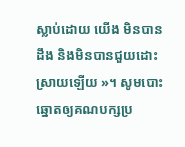ស្លាប់ដោយ យើង មិនបានដឹង និងមិនបានជួយដោះស្រាយឡើយ »។ សូមបោះឆ្នោតឲ្យគណបក្សប្រ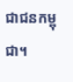ជាជនកម្ពុជា។